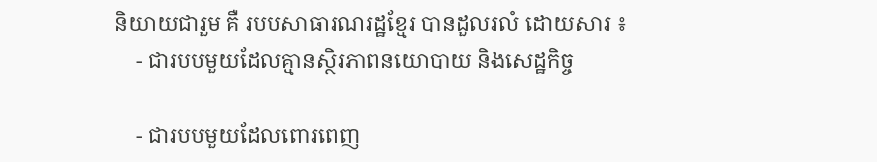និយាយជារួម គឺ របបសាធារណរដ្ឋខ្មែរ បានដួលរលំ ដោយសារ ៖
    - ជារបបមួយដែលគ្មានស្ថិរភាពនយោបាយ និងសេដ្ឋកិច្ច

    - ជារបបមួយដែលពោរពេញ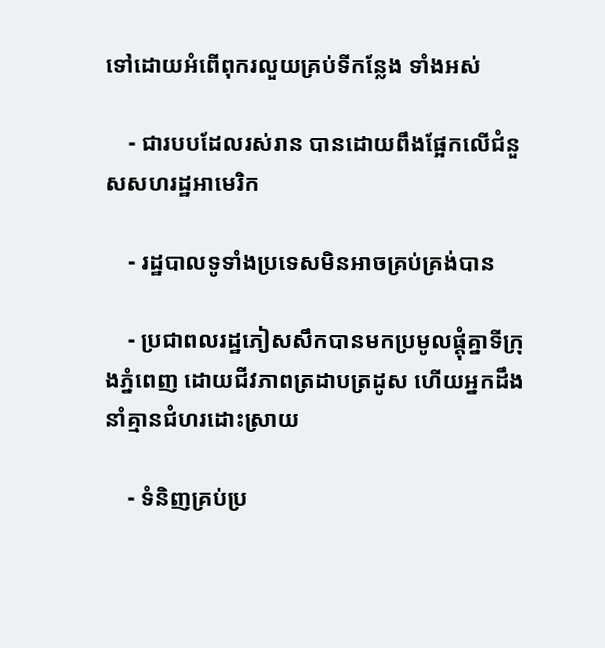ទៅដោយអំពើពុករលួយគ្រប់ទីកន្លែង ទាំងអស់

    - ជារបបដែលរស់រាន បានដោយពឹងផ្អែកលើជំនួសសហរដ្ឋអាមេរិក

    - រដ្ឋបាលទូទាំងប្រទេសមិនអាចគ្រប់គ្រង់បាន

    - ប្រជាពលរដ្ឋភៀសសឹកបានមកប្រមូលផ្តុំគ្នាទីក្រុងភ្នំពេញ ដោយជីវភាពត្រដាបត្រដូស ហើយអ្នកដឹងនាំគ្មានជំហរដោះស្រាយ

    - ទំនិញគ្រប់ប្រ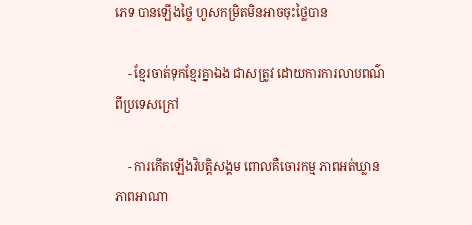ភេទ បានឡើងថ្លៃ ហួសកម្រិតមិនអាចចុះថ្លៃបាន

    - ខ្មែរចាត់ទុកខ្មែរគ្នាឯង ជាសត្រូវ ដោយការការលាបពណ៌ពីប្រទេសក្រៅ

    - ការកើតឡើងវិបត្តិសង្គម ពោលគឺចោរកម្ម ភាពអត់ឃ្លាន ភាពអាណា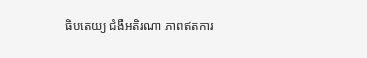ធិបតេយ្យ ជំងឺអតិរណា ភាពឥតការ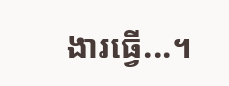ងារធ្វើ...។